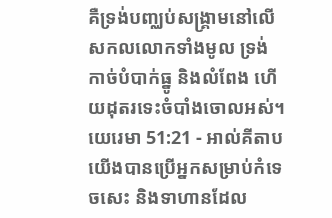គឺទ្រង់បញ្ឈប់សង្គ្រាមនៅលើ សកលលោកទាំងមូល ទ្រង់កាច់បំបាក់ធ្នូ និងលំពែង ហើយដុតរទេះចំបាំងចោលអស់។
យេរេមា 51:21 - អាល់គីតាប យើងបានប្រើអ្នកសម្រាប់កំទេចសេះ និងទាហានដែល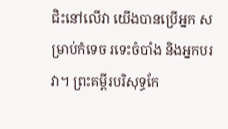ជិះនៅលើវា យើងបានប្រើអ្នក សម្រាប់កំទេច រទេះចំបាំង និងអ្នកបរវា។ ព្រះគម្ពីរបរិសុទ្ធកែ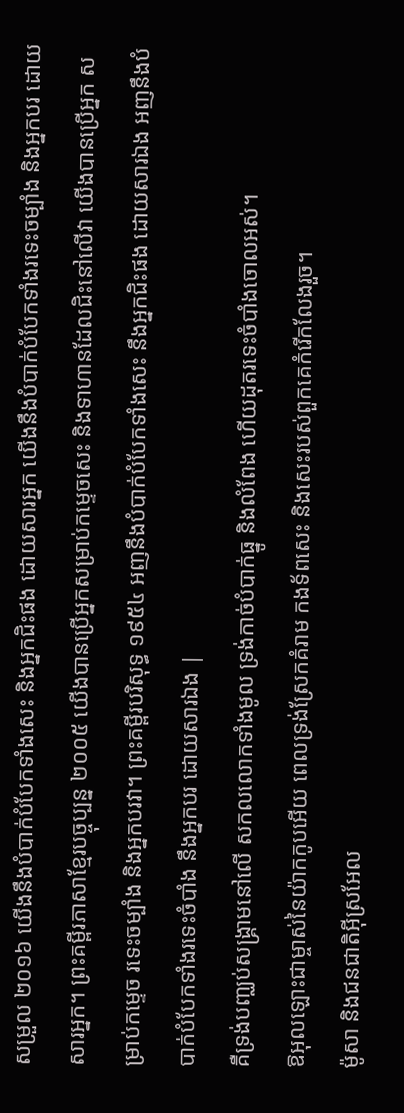សម្រួល ២០១៦ យើងនឹងបំបាក់បំបែកទាំងសេះ និងអ្នកជិះផង ដោយសារអ្នក យើងនឹងបំបាក់បំបែកទាំងរទេះចម្បាំង និងអ្នកបរ ដោយសារអ្នក។ ព្រះគម្ពីរភាសាខ្មែរបច្ចុប្បន្ន ២០០៥ យើងបានប្រើអ្នកសម្រាប់កម្ទេចសេះ និងទាហានដែលជិះនៅលើវា យើងបានប្រើអ្នក សម្រាប់កម្ទេច រទេះចម្បាំង និងអ្នកបរវា។ ព្រះគម្ពីរបរិសុទ្ធ ១៩៥៤ អញនឹងបំបាក់បំបែកទាំងសេះ នឹងអ្នកជិះផង ដោយសារឯង អញនឹងបំបាក់បំបែកទាំងរទេះចំបាំង នឹងអ្នកបរ ដោយសារឯង |
គឺទ្រង់បញ្ឈប់សង្គ្រាមនៅលើ សកលលោកទាំងមូល ទ្រង់កាច់បំបាក់ធ្នូ និងលំពែង ហើយដុតរទេះចំបាំងចោលអស់។
ឱអុលឡោះជាម្ចាស់នៃយ៉ាកកូបអើយ ពេលទ្រង់ស្រែកគំរាម កងទ័ពសេះ និងសេះរបស់ពួកគេកំរើកលែងរួច។
ម៉ូសា និងជនជាតិអ៊ីស្រអែល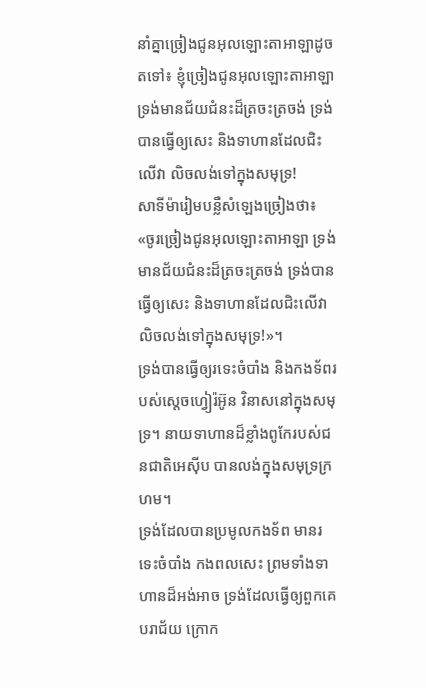នាំគ្នាច្រៀងជូនអុលឡោះតាអាឡាដូចតទៅ៖ ខ្ញុំច្រៀងជូនអុលឡោះតាអាឡា ទ្រង់មានជ័យជំនះដ៏ត្រចះត្រចង់ ទ្រង់បានធ្វើឲ្យសេះ និងទាហានដែលជិះលើវា លិចលង់ទៅក្នុងសមុទ្រ!
សាទីម៉ារៀមបន្លឺសំឡេងច្រៀងថា៖ «ចូរច្រៀងជូនអុលឡោះតាអាឡា ទ្រង់មានជ័យជំនះដ៏ត្រចះត្រចង់ ទ្រង់បានធ្វើឲ្យសេះ និងទាហានដែលជិះលើវា លិចលង់ទៅក្នុងសមុទ្រ!»។
ទ្រង់បានធ្វើឲ្យរទេះចំបាំង និងកងទ័ពរបស់ស្តេចហ្វៀរ៉អ៊ូន វិនាសនៅក្នុងសមុទ្រ។ នាយទាហានដ៏ខ្លាំងពូកែរបស់ជនជាតិអេស៊ីប បានលង់ក្នុងសមុទ្រក្រហម។
ទ្រង់ដែលបានប្រមូលកងទ័ព មានរទេះចំបាំង កងពលសេះ ព្រមទាំងទាហានដ៏អង់អាច ទ្រង់ដែលធ្វើឲ្យពួកគេបរាជ័យ ក្រោក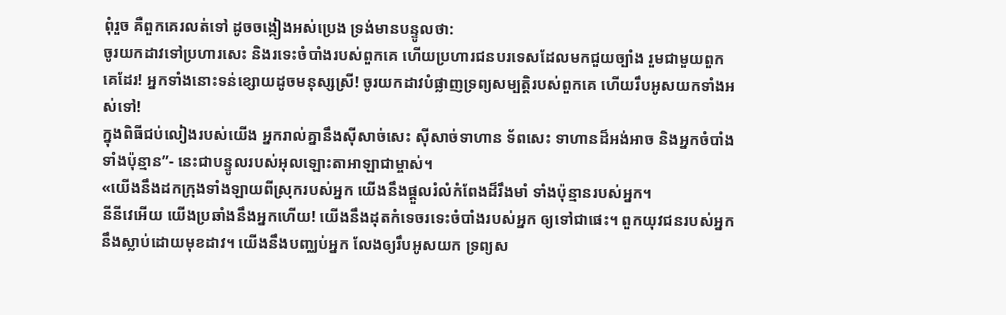ពុំរួច គឺពួកគេរលត់ទៅ ដូចចង្កៀងអស់ប្រេង ទ្រង់មានបន្ទូលថា:
ចូរយកដាវទៅប្រហារសេះ និងរទេះចំបាំងរបស់ពួកគេ ហើយប្រហារជនបរទេសដែលមកជួយច្បាំង រួមជាមួយពួកគេដែរ! អ្នកទាំងនោះទន់ខ្សោយដូចមនុស្សស្រី! ចូរយកដាវបំផ្លាញទ្រព្យសម្បត្តិរបស់ពួកគេ ហើយរឹបអូសយកទាំងអស់ទៅ!
ក្នុងពិធីជប់លៀងរបស់យើង អ្នករាល់គ្នានឹងស៊ីសាច់សេះ ស៊ីសាច់ទាហាន ទ័ពសេះ ទាហានដ៏អង់អាច និងអ្នកចំបាំងទាំងប៉ុន្មាន”- នេះជាបន្ទូលរបស់អុលឡោះតាអាឡាជាម្ចាស់។
«យើងនឹងដកក្រុងទាំងឡាយពីស្រុករបស់អ្នក យើងនឹងផ្ដួលរំលំកំពែងដ៏រឹងមាំ ទាំងប៉ុន្មានរបស់អ្នក។
នីនីវេអើយ យើងប្រឆាំងនឹងអ្នកហើយ! យើងនឹងដុតកំទេចរទេះចំបាំងរបស់អ្នក ឲ្យទៅជាផេះ។ ពួកយុវជនរបស់អ្នកនឹងស្លាប់ដោយមុខដាវ។ យើងនឹងបញ្ឈប់អ្នក លែងឲ្យរឹបអូសយក ទ្រព្យស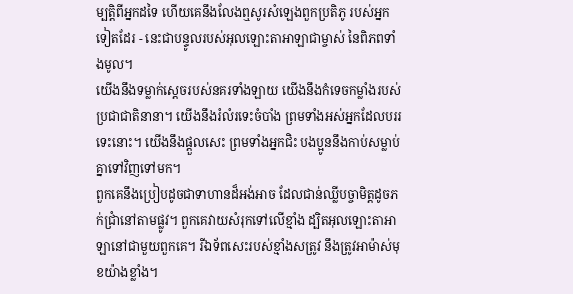ម្បត្តិពីអ្នកដទៃ ហើយគេនឹងលែងឮសូរសំឡេងពួកប្រតិភូ របស់អ្នកទៀតដែរ - នេះជាបន្ទូលរបស់អុលឡោះតាអាឡាជាម្ចាស់ នៃពិភពទាំងមូល។
យើងនឹងទម្លាក់ស្ដេចរបស់នគរទាំងឡាយ យើងនឹងកំទេចកម្លាំងរបស់ប្រជាជាតិនានា។ យើងនឹងរំលំរទេះចំបាំង ព្រមទាំងអស់អ្នកដែលបររទេះនោះ។ យើងនឹងផ្ដួលសេះ ព្រមទាំងអ្នកជិះ បងប្អូននឹងកាប់សម្លាប់គ្នាទៅវិញទៅមក។
ពួកគេនឹងប្រៀបដូចជាទាហានដ៏អង់អាច ដែលជាន់ឈ្លីបច្ចាមិត្តដូចភក់ជ្រាំនៅតាមផ្លូវ។ ពួកគេវាយសំរុកទៅលើខ្មាំង ដ្បិតអុលឡោះតាអាឡានៅជាមួយពួកគេ។ រីឯទ័ពសេះរបស់ខ្មាំងសត្រូវ នឹងត្រូវអាម៉ាស់មុខយ៉ាងខ្លាំង។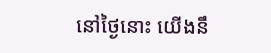នៅថ្ងៃនោះ យើងនឹ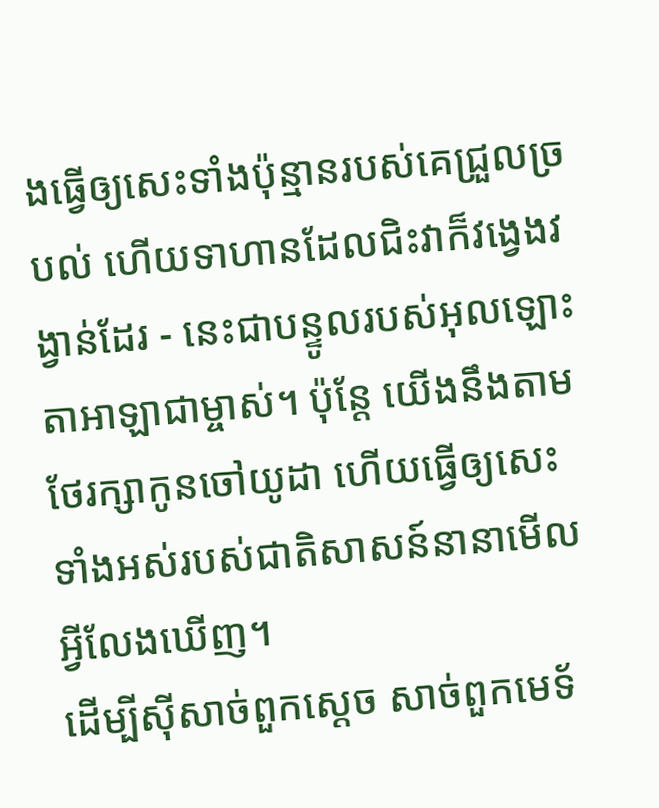ងធ្វើឲ្យសេះទាំងប៉ុន្មានរបស់គេជ្រួលច្របល់ ហើយទាហានដែលជិះវាក៏វង្វេងវង្វាន់ដែរ - នេះជាបន្ទូលរបស់អុលឡោះតាអាឡាជាម្ចាស់។ ប៉ុន្តែ យើងនឹងតាមថែរក្សាកូនចៅយូដា ហើយធ្វើឲ្យសេះទាំងអស់របស់ជាតិសាសន៍នានាមើលអ្វីលែងឃើញ។
ដើម្បីស៊ីសាច់ពួកស្ដេច សាច់ពួកមេទ័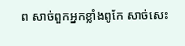ព សាច់ពួកអ្នកខ្លាំងពូកែ សាច់សេះ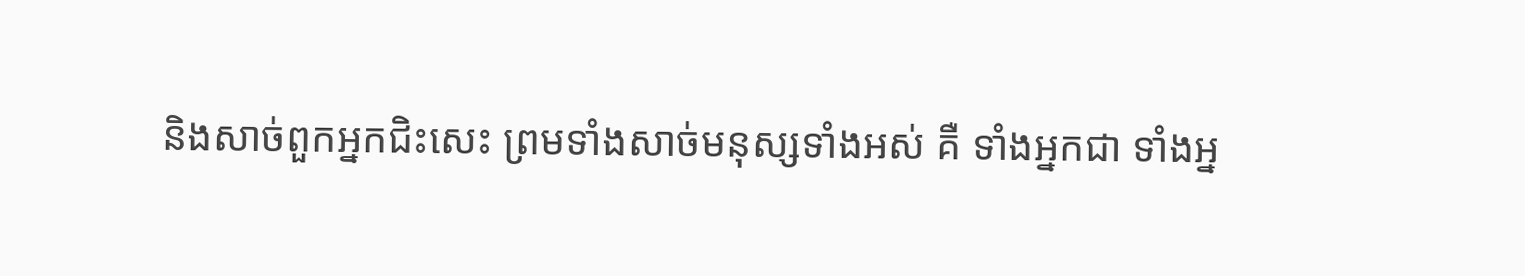និងសាច់ពួកអ្នកជិះសេះ ព្រមទាំងសាច់មនុស្សទាំងអស់ គឺ ទាំងអ្នកជា ទាំងអ្ន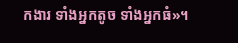កងារ ទាំងអ្នកតូច ទាំងអ្នកធំ»។